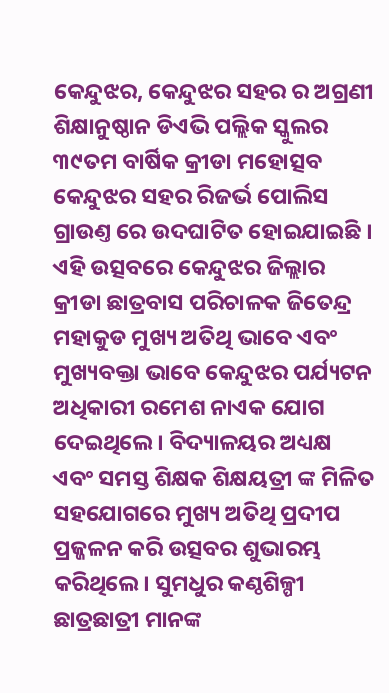କେନ୍ଦୁଝର, କେନ୍ଦୁଝର ସହର ର ଅଗ୍ରଣୀ ଶିକ୍ଷାନୁଷ୍ଠାନ ଡିଏଭି ପଲ୍ଲିକ ସ୍କୁଲର ୩୯ତମ ବାର୍ଷିକ କ୍ରୀଡା ମହୋତ୍ସବ କେନ୍ଦୁଝର ସହର ରିଜର୍ଭ ପୋଲିସ ଗ୍ରାଉଣ୍ତ ରେ ଉଦଘାଟିତ ହୋଇଯାଇଛି । ଏହି ଉତ୍ସବରେ କେନ୍ଦୁଝର ଜିଲ୍ଲାର କ୍ରୀଡା ଛାତ୍ରବାସ ପରିଚାଳକ ଜିତେନ୍ଦ୍ର ମହାକୁଡ ମୁଖ୍ୟ ଅତିଥି ଭାବେ ଏବଂ ମୁଖ୍ୟବକ୍ତା ଭାବେ କେନ୍ଦୁଝର ପର୍ଯ୍ୟଟନ ଅଧିକାରୀ ରମେଶ ନାଏକ ଯୋଗ ଦେଇଥିଲେ। ବିଦ୍ୟାଳୟର ଅଧ୍ୟକ୍ଷ ଏବଂ ସମସ୍ତ ଶିକ୍ଷକ ଶିକ୍ଷୟତ୍ରୀ ଙ୍କ ମିଳିତ ସହଯୋଗରେ ମୁଖ୍ୟ ଅତିଥି ପ୍ରଦୀପ ପ୍ରଜ୍ଜଳନ କରି ଉତ୍ସବର ଶୁଭାରମ୍ଭ କରିଥିଲେ। ସୁମଧୁର କଣ୍ଠଶିଳ୍ପୀ ଛାତ୍ରଛାତ୍ରୀ ମାନଙ୍କ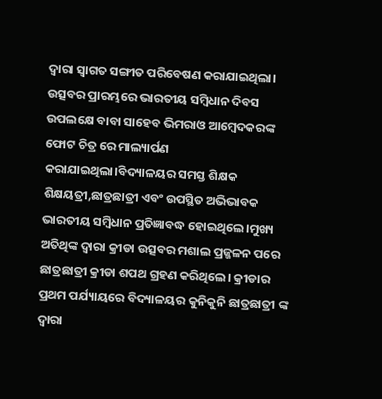ଦ୍ବାରା ସ୍ବାଗତ ସଙ୍ଗୀତ ପରିବେଷଣ କରାଯାଇଥିଲା। ଉତ୍ସବର ପ୍ରାରମ୍ଭରେ ଭାରତୀୟ ସମ୍ବିଧାନ ଦିବସ ଉପଲକ୍ଷେ ବାବା ସାହେବ ଭିମରାଓ ଆମ୍ବେଦକରଙ୍କ ଫୋଟ ଚିତ୍ର ରେ ମାଲ୍ୟାର୍ପଣ କରାଯାଇଥିଲା।ବିଦ୍ୟାଳୟର ସମସ୍ତ ଶିକ୍ଷକ ଶିକ୍ଷୟତ୍ରୀ,ଛାତ୍ରଛାତ୍ରୀ ଏବଂ ଉପସ୍ଥିତ ଅଭିଭାବକ ଭାରତୀୟ ସମ୍ବିଧାନ ପ୍ରତିଜ୍ଞାବଦ୍ଧ ହୋଇଥିଲେ।ମୁଖ୍ୟ ଅତିଥିଙ୍କ ଦ୍ବାରା କ୍ରୀଡା ଉତ୍ସବର ମଶାଲ ପ୍ରଜ୍ଜଳନ ପରେ ଛାତ୍ରଛାତ୍ରୀ କ୍ରୀଡା ଶପଥ ଗ୍ରହଣ କରିଥିଲେ। କ୍ରୀଡାର ପ୍ରଥମ ପର୍ଯ୍ୟାୟରେ ବିଦ୍ୟାଳୟର କୁନିକୁନି ଛାତ୍ରଛାତ୍ରୀ ଙ୍କ ଦ୍ବାରା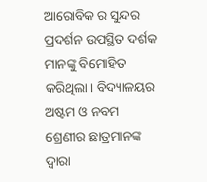ଆରୋବିକ ର ସୁନ୍ଦର ପ୍ରଦର୍ଶନ ଉପସ୍ଥିତ ଦର୍ଶକ ମାନଙ୍କୁ ବିମୋହିତ କରିଥିଲା। ବିଦ୍ୟାଳୟର ଅଷ୍ଟମ ଓ ନବମ ଶ୍ରେଣୀର ଛାତ୍ରମାନଙ୍କ ଦ୍ବାରା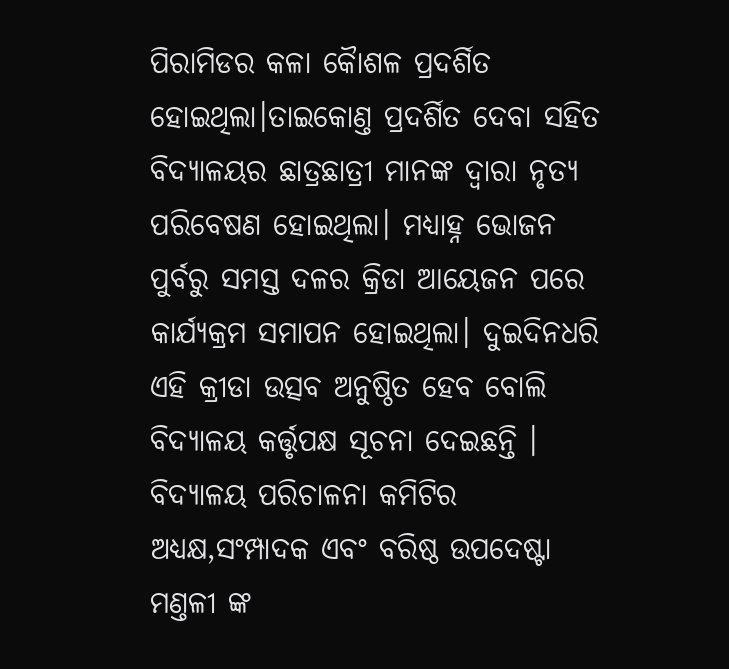ପିରାମିଡର କଳା କୈାଶଳ ପ୍ରଦର୍ଶିତ ହୋଇଥିଲା।ତାଇକୋଣ୍ତ ପ୍ରଦର୍ଶିତ ଦେବା ସହିତ ବିଦ୍ୟାଳୟର ଛାତ୍ରଛାତ୍ରୀ ମାନଙ୍କ ଦ୍ବାରା ନୃତ୍ୟ ପରିବେଷଣ ହୋଇଥିଲା। ମଧ୍ୟାହ୍ନ ଭୋଜନ ପୁର୍ବରୁ ସମସ୍ତ ଦଳର କ୍ରିଡା ଆୟେଜନ ପରେ କାର୍ଯ୍ୟକ୍ରମ ସମାପନ ହୋଇଥିଲା। ଦୁଇଦିନଧରି ଏହି କ୍ରୀଡା ଉତ୍ସବ ଅନୁଷ୍ଠିତ ହେବ ବୋଲି ବିଦ୍ୟାଳୟ କର୍ତ୍ତୃପକ୍ଷ ସୂଚନା ଦେଇଛନ୍ତି । ବିଦ୍ୟାଳୟ ପରିଚାଳନା କମିଟିର ଅଧ୍ୟକ୍ଷ,ସଂମ୍ପାଦକ ଏବଂ ବରିଷ୍ଠ ଉପଦେଷ୍ଟା ମଣ୍ତଳୀ ଙ୍କ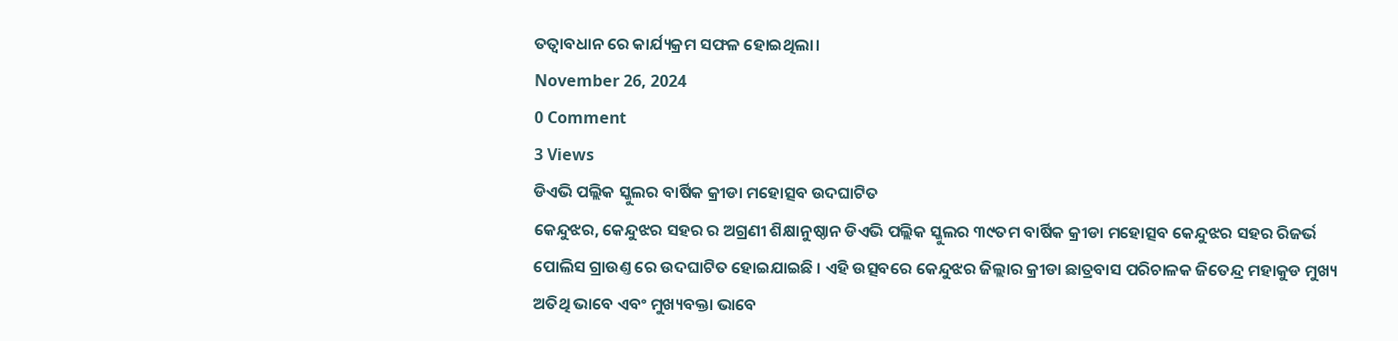ତତ୍ୱାବଧାନ ରେ କାର୍ଯ୍ୟକ୍ରମ ସଫଳ ହୋଇଥିଲା।
November 26, 2024
0 Comment
3 Views
ଡିଏଭି ପଲ୍ଲିକ ସ୍କୁଲର ବାର୍ଷିକ କ୍ରୀଡା ମହୋତ୍ସବ ଉଦଘାଟିତ
କେନ୍ଦୁଝର, କେନ୍ଦୁଝର ସହର ର ଅଗ୍ରଣୀ ଶିକ୍ଷାନୁଷ୍ଠାନ ଡିଏଭି ପଲ୍ଲିକ ସ୍କୁଲର ୩୯ତମ ବାର୍ଷିକ କ୍ରୀଡା ମହୋତ୍ସବ କେନ୍ଦୁଝର ସହର ରିଜର୍ଭ ପୋଲିସ ଗ୍ରାଉଣ୍ତ ରେ ଉଦଘାଟିତ ହୋଇଯାଇଛି । ଏହି ଉତ୍ସବରେ କେନ୍ଦୁଝର ଜିଲ୍ଲାର କ୍ରୀଡା ଛାତ୍ରବାସ ପରିଚାଳକ ଜିତେନ୍ଦ୍ର ମହାକୁଡ ମୁଖ୍ୟ ଅତିଥି ଭାବେ ଏବଂ ମୁଖ୍ୟବକ୍ତା ଭାବେ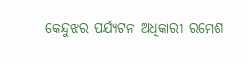କେନ୍ଦୁଝର ପର୍ଯ୍ୟଟନ ଅଧିକାରୀ ରମେଶ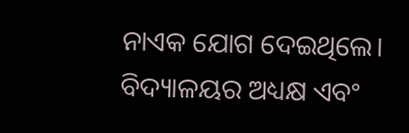ନାଏକ ଯୋଗ ଦେଇଥିଲେ। ବିଦ୍ୟାଳୟର ଅଧ୍ୟକ୍ଷ ଏବଂ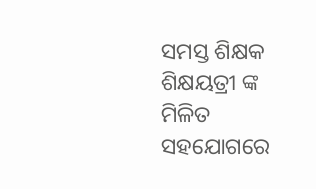ସମସ୍ତ ଶିକ୍ଷକ ଶିକ୍ଷୟତ୍ରୀ ଙ୍କ ମିଳିତ ସହଯୋଗରେ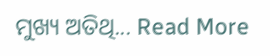ମୁଖ୍ୟ ଅତିଥି... Read More